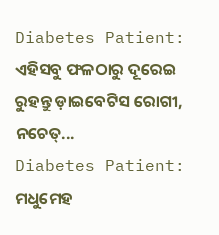Diabetes Patient: ଏହିସବୁ ଫଳଠାରୁ ଦୂରେଇ ରୁହନ୍ତୁ ଡ଼ାଇବେଟିସ ରୋଗୀ, ନଚେତ୍...
Diabetes Patient: ମଧୁମେହ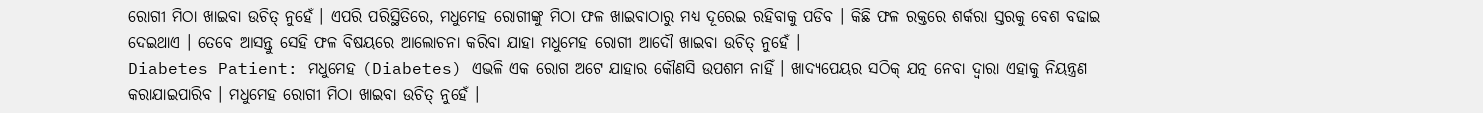ରୋଗୀ ମିଠା ଖାଇବା ଉଚିତ୍ ନୁହେଁ । ଏପରି ପରିସ୍ଥିତିରେ, ମଧୁମେହ ରୋଗୀଙ୍କୁ ମିଠା ଫଳ ଖାଇବାଠାରୁ ମଧ୍ଯ ଦୂରେଇ ରହିବାକୁ ପଡିବ । କିଛି ଫଳ ରକ୍ତରେ ଶର୍କରା ସ୍ତରକୁ ବେଶ ବଢାଇ ଦେଇଥାଏ । ତେବେ ଆସନ୍ତୁ ସେହି ଫଳ ବିଷୟରେ ଆଲୋଚନା କରିବା ଯାହା ମଧୁମେହ ରୋଗୀ ଆଦୌ ଖାଇବା ଉଚିତ୍ ନୁହେଁ ।
Diabetes Patient: ମଧୁମେହ (Diabetes) ଏଭଳି ଏକ ରୋଗ ଅଟେ ଯାହାର କୌଣସି ଉପଶମ ନାହିଁ । ଖାଦ୍ୟପେୟର ସଠିକ୍ ଯତ୍ନ ନେବା ଦ୍ବାରା ଏହାକୁ ନିୟନ୍ତ୍ରଣ କରାଯାଇପାରିବ । ମଧୁମେହ ରୋଗୀ ମିଠା ଖାଇବା ଉଚିତ୍ ନୁହେଁ ।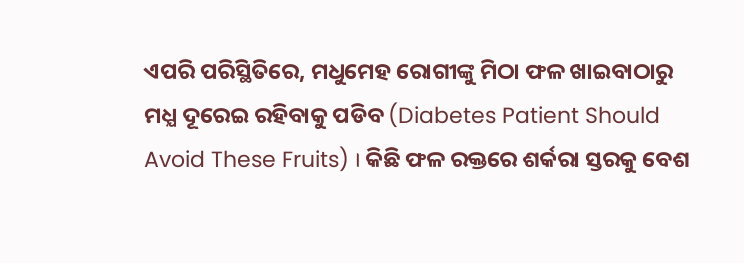ଏପରି ପରିସ୍ଥିତିରେ, ମଧୁମେହ ରୋଗୀଙ୍କୁ ମିଠା ଫଳ ଖାଇବାଠାରୁ ମଧ୍ଯ ଦୂରେଇ ରହିବାକୁ ପଡିବ (Diabetes Patient Should Avoid These Fruits) । କିଛି ଫଳ ରକ୍ତରେ ଶର୍କରା ସ୍ତରକୁ ବେଶ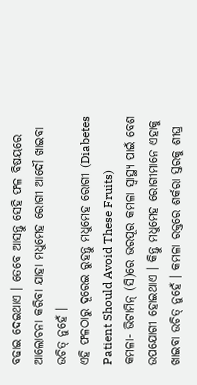ବଢାଇ ଦେଇଥାଏ । ତେବେ ଆସନ୍ତୁ ସେହି ଫଳ ବିଷୟରେ ଆଲୋଚନା କରିବା ଯାହା ମଧୁମେହ ରୋଗୀ ଆଦୌ ଖାଇବା ଉଚିତ୍ ନୁହେଁ ।
ଏହି ଫଳଠାରୁ ଦୂରେଇ ରୁହନ୍ତୁ ମଧୁମେହ ରୋଗୀ (Diabetes Patient Should Avoid These Fruits)
କମଳା- ଭିଟାମିନ୍ (ସି)ରେ ଭରପୂର କମଳା ସ୍ୱାସ୍ଥ୍ୟ ପାଇଁ ବେଶ ଉପଯୋଗୀ ହୋଇଥାଏ । କିନ୍ତୁ ମଧୁମେହ ରୋଗୀମାନେ ଏହାକୁ ଖାଇବା ଉଚିତ୍ ନୁହେଁ । କମଳା ରକ୍ତରେ ଶର୍କରା ସ୍ତରକୁ ଶୀଘ୍ର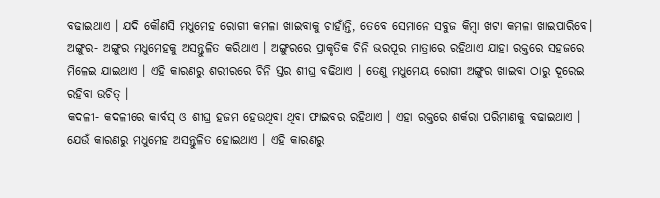ବଢାଇଥାଏ । ଯଦି କୌଣସି ମଧୁମେହ ରୋଗୀ କମଳା ଖାଇବାକୁ ଚାହାଁନ୍ତି, ତେବେ ସେମାନେ ସବୁଜ କିମ୍ବା ଖଟା କମଳା ଖାଇପାରିବେ।
ଅଙ୍ଗୁର- ଅଙ୍ଗୁର ମଧୁମେହକୁ ଅସନ୍ତୁଳିତ କରିଥାଏ । ଅଙ୍ଗୁରରେ ପ୍ରାକୃତିକ ଚିନି ଭରପୂର ମାତ୍ରାରେ ରହିଥାଏ ଯାହା ରକ୍ତରେ ସହଜରେ ମିଳେଇ ଯାଇଥାଏ । ଏହି କାରଣରୁ ଶରୀରରେ ଚିନି ସ୍ତର ଶୀଘ୍ର ବଢିଥାଏ । ତେଣୁ ମଧୁମେୟ ରୋଗୀ ଅଙ୍ଗୁର ଖାଇବା ଠାରୁ ଦୂରେଇ ରହିବା ଉଚିତ୍ ।
କଦଳୀ- କଦଳୀରେ କାର୍ବସ୍ ଓ ଶୀଘ୍ର ହଜମ ହେଉଥିବା ଥିବା ଫାଇବର ରହିଥାଏ । ଏହା ରକ୍ତରେ ଶର୍କରା ପରିମାଣକୁ ବଢାଇଥାଏ । ଯେଉଁ କାରଣରୁ ମଧୁମେହ ଅସନ୍ତୁଳିତ ହୋଇଥାଏ । ଏହି କାରଣରୁ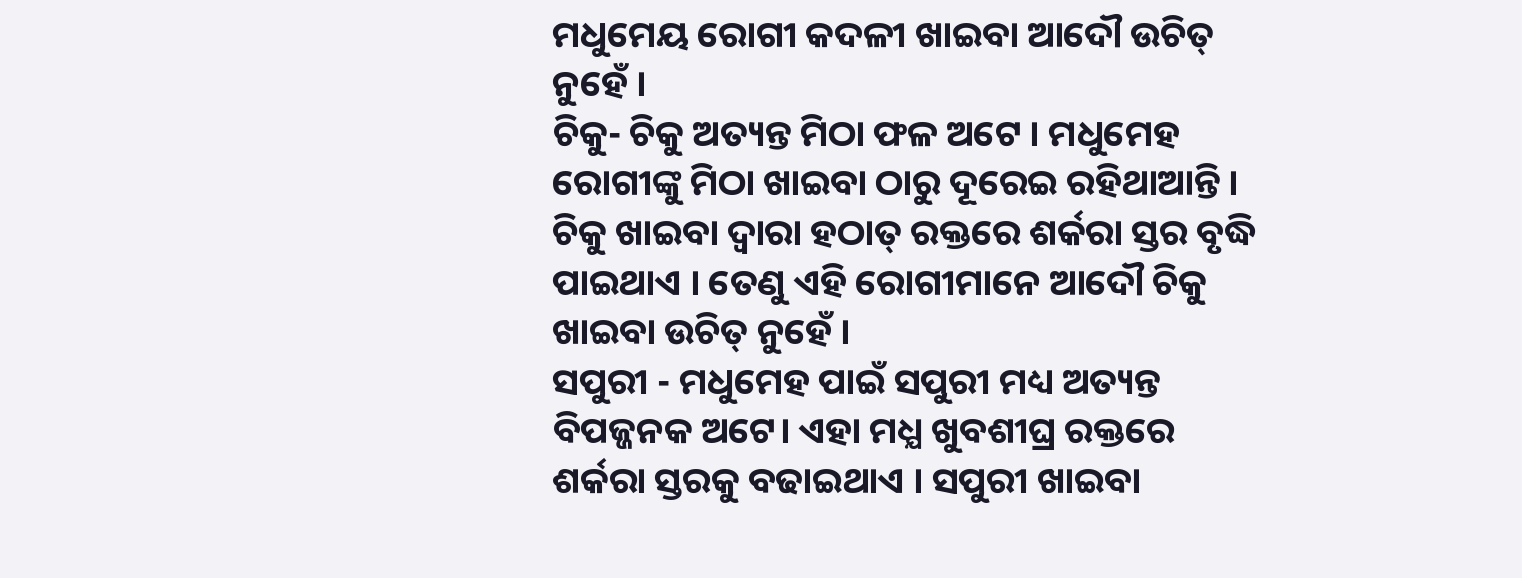ମଧୁମେୟ ରୋଗୀ କଦଳୀ ଖାଇବା ଆଦୌ ଉଚିତ୍ ନୁହେଁ ।
ଚିକୁ- ଚିକୁ ଅତ୍ୟନ୍ତ ମିଠା ଫଳ ଅଟେ । ମଧୁମେହ ରୋଗୀଙ୍କୁ ମିଠା ଖାଇବା ଠାରୁ ଦୂରେଇ ରହିଥାଆନ୍ତି । ଚିକୁ ଖାଇବା ଦ୍ୱାରା ହଠାତ୍ ରକ୍ତରେ ଶର୍କରା ସ୍ତର ବୃଦ୍ଧି ପାଇଥାଏ । ତେଣୁ ଏହି ରୋଗୀମାନେ ଆଦୌ ଚିକୁ ଖାଇବା ଉଚିତ୍ ନୁହେଁ ।
ସପୁରୀ - ମଧୁମେହ ପାଇଁ ସପୁରୀ ମଧ୍ୟ ଅତ୍ୟନ୍ତ ବିପଜ୍ଜନକ ଅଟେ। ଏହା ମଧ୍ଯ ଖୁବଶୀଘ୍ର ରକ୍ତରେ ଶର୍କରା ସ୍ତରକୁ ବଢାଇଥାଏ । ସପୁରୀ ଖାଇବା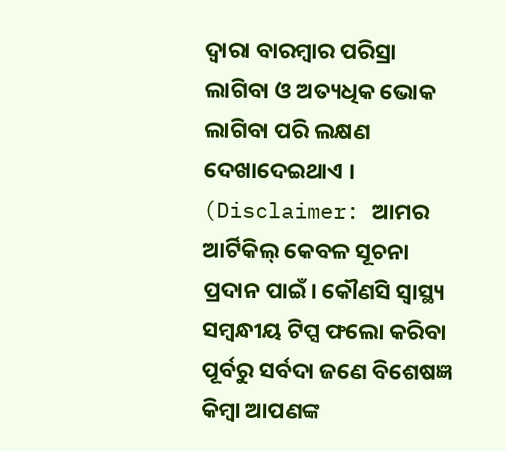ଦ୍ବାରା ବାରମ୍ବାର ପରିସ୍ରା ଲାଗିବା ଓ ଅତ୍ୟଧିକ ଭୋକ ଲାଗିବା ପରି ଲକ୍ଷଣ ଦେଖାଦେଇଥାଏ ।
(Disclaimer: ଆମର ଆର୍ଟିକିଲ୍ କେବଳ ସୂଚନା ପ୍ରଦାନ ପାଇଁ। କୌଣସି ସ୍ୱାସ୍ଥ୍ୟ ସମ୍ବନ୍ଧୀୟ ଟିପ୍ସ ଫଲୋ କରିବା ପୂର୍ବରୁ ସର୍ବଦା ଜଣେ ବିଶେଷଜ୍ଞ କିମ୍ବା ଆପଣଙ୍କ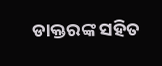ଡାକ୍ତରଙ୍କ ସହିତ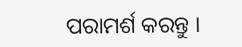ପରାମର୍ଶ କରନ୍ତୁ ।